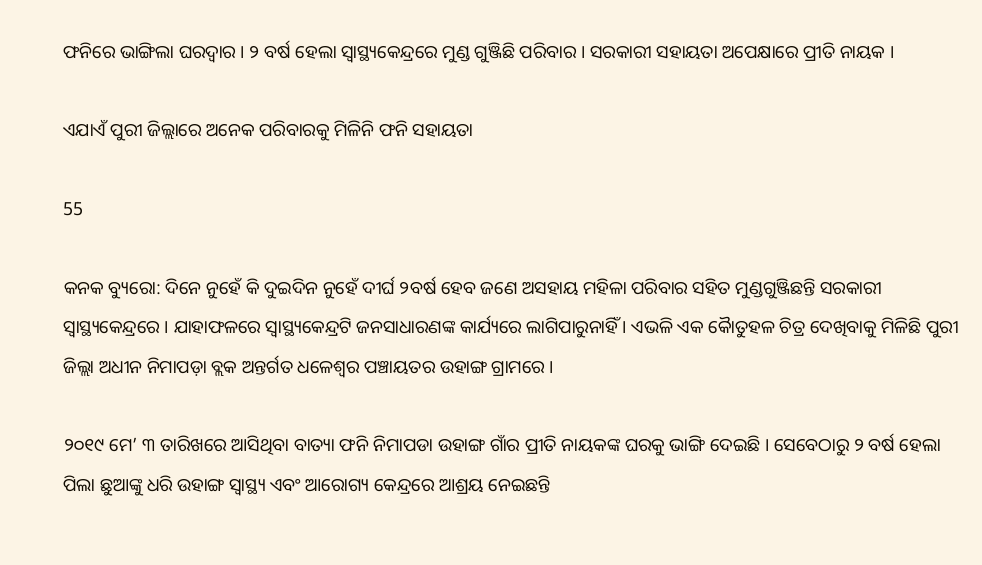ଫନିରେ ଭାଙ୍ଗିଲା ଘରଦ୍ୱାର । ୨ ବର୍ଷ ହେଲା ସ୍ୱାସ୍ଥ୍ୟକେନ୍ଦ୍ରରେ ମୁଣ୍ଡ ଗୁଞ୍ଜିଛି ପରିବାର । ସରକାରୀ ସହାୟତା ଅପେକ୍ଷାରେ ପ୍ରୀତି ନାୟକ ।

ଏଯାଏଁ ପୁରୀ ଜିଲ୍ଲାରେ ଅନେକ ପରିବାରକୁ ମିଳିନି ଫନି ସହାୟତା

55

କନକ ବ୍ୟୁରୋ: ଦିନେ ନୁହେଁ କି ଦୁଇଦିନ ନୁହେଁ ଦୀର୍ଘ ୨ବର୍ଷ ହେବ ଜଣେ ଅସହାୟ ମହିଳା ପରିବାର ସହିତ ମୁଣ୍ଡଗୁଞ୍ଜିଛନ୍ତି ସରକାରୀ ସ୍ୱାସ୍ଥ୍ୟକେନ୍ଦ୍ରରେ । ଯାହାଫଳରେ ସ୍ୱାସ୍ଥ୍ୟକେନ୍ଦ୍ରଟି ଜନସାଧାରଣଙ୍କ କାର୍ଯ୍ୟରେ ଲାଗିପାରୁନାହିଁ । ଏଭଳି ଏକ କୈାତୁହଳ ଚିତ୍ର ଦେଖିବାକୁ ମିଳିଛି ପୁରୀ ଜିଲ୍ଲା ଅଧୀନ ନିମାପଡ଼ା ବ୍ଲକ ଅନ୍ତର୍ଗତ ଧଳେଶ୍ୱର ପଞ୍ଚାୟତର ଉହାଙ୍ଗ ଗ୍ରାମରେ ।

୨୦୧୯ ମେ’ ୩ ତାରିଖରେ ଆସିଥିବା ବାତ୍ୟା ଫନି ନିମାପଡା ଉହାଙ୍ଗ ଗାଁର ପ୍ରୀତି ନାୟକଙ୍କ ଘରକୁ ଭାଙ୍ଗି ଦେଇଛି । ସେବେଠାରୁ ୨ ବର୍ଷ ହେଲା ପିଲା ଛୁଆଙ୍କୁ ଧରି ଉହାଙ୍ଗ ସ୍ୱାସ୍ଥ୍ୟ ଏବଂ ଆରୋଗ୍ୟ କେନ୍ଦ୍ରରେ ଆଶ୍ରୟ ନେଇଛନ୍ତି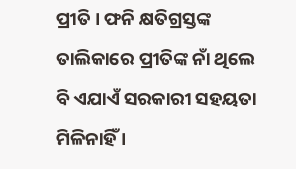ପ୍ରୀତି । ଫନି କ୍ଷତିଗ୍ରସ୍ତଙ୍କ ତାଲିକାରେ ପ୍ରୀତିଙ୍କ ନାଁ ଥିଲେ ବି ଏଯାଏଁ ସରକାରୀ ସହୟତା ମିଳିନାହିଁ ।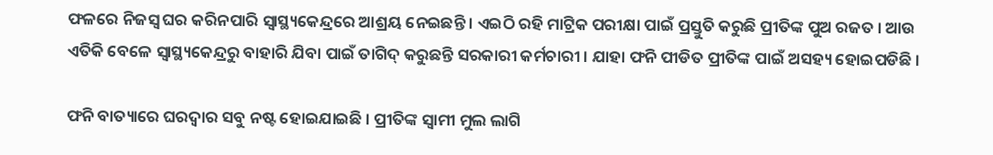ଫଳରେ ନିଜସ୍ୱ ଘର କରିନପାରି ସ୍ୱାସ୍ଥ୍ୟକେନ୍ଦ୍ରରେ ଆଶ୍ରୟ ନେଇଛନ୍ତି । ଏଇଠି ରହି ମାଟ୍ରିକ ପରୀକ୍ଷା ପାଇଁ ପ୍ରସ୍ତୁତି କରୁଛି ପ୍ରୀତିଙ୍କ ପୁଅ ରଜତ । ଆଉ ଏତିକି ବେଳେ ସ୍ୱାସ୍ଥ୍ୟକେନ୍ଦ୍ରରୁ ବାହାରି ଯିବା ପାଇଁ ତାଗିଦ୍ କରୁଛନ୍ତି ସରକାରୀ କର୍ମଚାରୀ । ଯାହା ଫନି ପୀଡିତ ପ୍ରୀତିଙ୍କ ପାଇଁ ଅସହ୍ୟ ହୋଇପଡିଛି ।

ଫନି ବାତ୍ୟାରେ ଘରଦ୍ୱାର ସବୁ ନଷ୍ଟ ହୋଇଯାଇଛି । ପ୍ରୀତିଙ୍କ ସ୍ୱାମୀ ମୁଲ ଲାଗି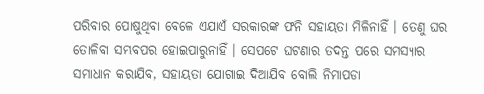ପରିବାର ପୋଷୁଥିବା ବେଳେ ଏଯାଏଁ ସରକାରଙ୍କ ଫନି ସହାୟତା ମିଳିନାହିଁ । ତେଣୁ ଘର ତୋଳିବା ସମ୍ଭବପର ହୋଇପାରୁନାହିଁ । ସେପଟେ ଘଟଣାର ତଦନ୍ତ ପରେ ସମସ୍ୟାର ସମାଧାନ କରାଯିବ, ସହାୟତା ଯୋଗାଇ ଦିଆଯିବ ବୋଲି ନିମାପଡା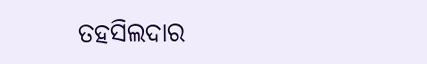ତହସିଲଦାର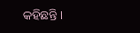କହିଛନ୍ତି ।